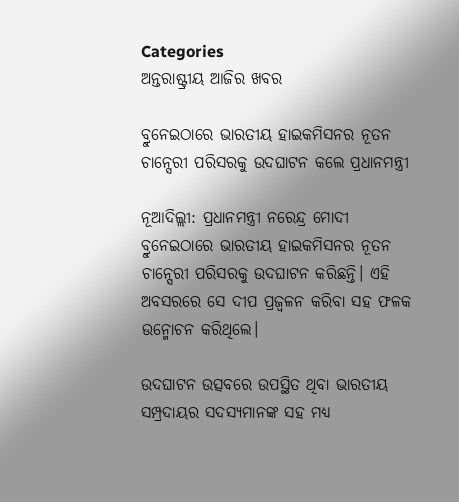Categories
ଅନ୍ତରାଷ୍ଟ୍ରୀୟ ଆଜିର ଖବର

ବ୍ରୁନେଇଠାରେ ଭାରତୀୟ ହାଇକମିସନର ନୂତନ ଚାନ୍ସେରୀ ପରିସରକୁ ଉଦଘାଟନ କଲେ ପ୍ରଧାନମନ୍ତ୍ରୀ

ନୂଆଦିଲ୍ଲୀ: ପ୍ରଧାନମନ୍ତ୍ରୀ ନରେନ୍ଦ୍ର ମୋଦୀ ବ୍ରୁନେଇଠାରେ ଭାରତୀୟ ହାଇକମିସନର ନୂତନ ଚାନ୍ସେରୀ ପରିସରକୁ ଉଦଘାଟନ କରିଛନ୍ତି। ଏହି ଅବସରରେ ସେ ଦୀପ ପ୍ରଜ୍ୱଳନ କରିବା ସହ ଫଳକ ଉନ୍ମୋଚନ କରିଥିଲେ।

ଉଦଘାଟନ ଉତ୍ସବରେ ଉପସ୍ଥିତ ଥିବା ଭାରତୀୟ ସମ୍ପ୍ରଦାୟର ସଦସ୍ୟମାନଙ୍କ ସହ ମଧ୍ୟ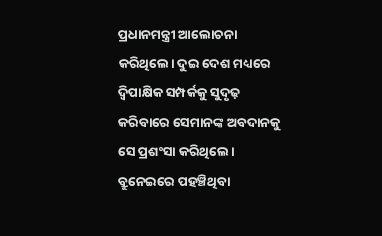ପ୍ରଧାନମନ୍ତ୍ରୀ ଆଲୋଚନା କରିଥିଲେ। ଦୁଇ ଦେଶ ମଧ୍ୟରେ ଦ୍ୱିପାକ୍ଷିକ ସମ୍ପର୍କକୁ ସୁଦୃଢ଼ କରିବାରେ ସେମାନଙ୍କ ଅବଦାନକୁ ସେ ପ୍ରଶଂସା କରିଥିଲେ। ବ୍ରୁନେଇରେ ପହଞ୍ଚିଥିବା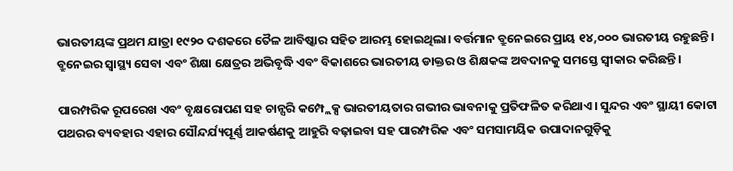ଭାରତୀୟଙ୍କ ପ୍ରଥମ ଯାତ୍ରା ୧୯୨୦ ଦଶକରେ ତୈଳ ଆବିଷ୍କାର ସହିତ ଆରମ୍ଭ ହୋଇଥିଲା। ବର୍ତ୍ତମାନ ବ୍ରୁନେଇରେ ପ୍ରାୟ ୧୪,୦୦୦ ଭାରତୀୟ ରହୁଛନ୍ତି। ବ୍ରୁନେଇର ସ୍ୱାସ୍ଥ୍ୟ ସେବା ଏବଂ ଶିକ୍ଷା କ୍ଷେତ୍ରର ଅଭିବୃଦ୍ଧି ଏବଂ ବିକାଶରେ ଭାରତୀୟ ଡାକ୍ତର ଓ ଶିକ୍ଷକଙ୍କ ଅବଦାନକୁ ସମସ୍ତେ ସ୍ୱୀକାର କରିଛନ୍ତି।

ପାରମ୍ପରିକ ରୂପରେଖ ଏବଂ ବୃକ୍ଷରୋପଣ ସହ ଚାନ୍ସରି କମ୍ପ୍ଲେକ୍ସ ଭାରତୀୟତାର ଗଭୀର ଭାବନାକୁ ପ୍ରତିଫଳିତ କରିଥାଏ। ସୁନ୍ଦର ଏବଂ ସ୍ଥାୟୀ କୋଟା ପଥରର ବ୍ୟବହାର ଏହାର ସୌନ୍ଦର୍ଯ୍ୟପୂର୍ଣ୍ଣ ଆକର୍ଷଣକୁ ଆହୁରି ବଢ଼ାଇବା ସହ ପାରମ୍ପରିକ ଏବଂ ସମସାମୟିକ ଉପାଦାନଗୁଡ଼ିକୁ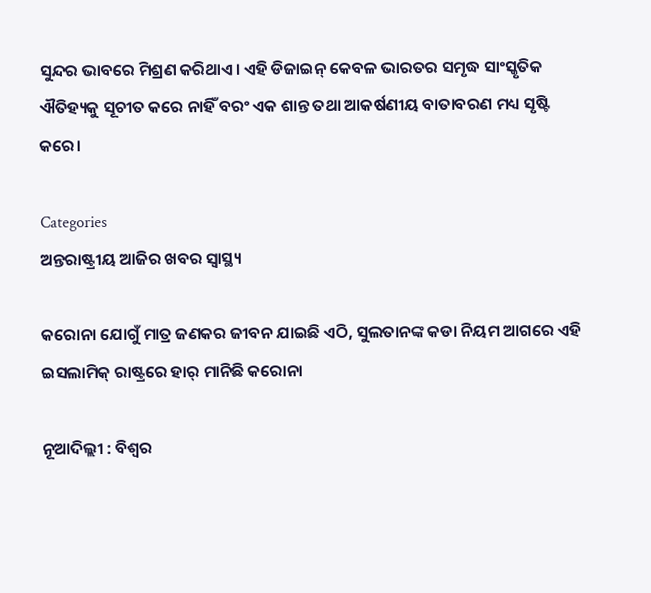ସୁନ୍ଦର ଭାବରେ ମିଶ୍ରଣ କରିଥାଏ। ଏହି ଡିଜାଇନ୍ କେବଳ ଭାରତର ସମୃଦ୍ଧ ସାଂସ୍କୃତିକ ଐତିହ୍ୟକୁ ସୂଚୀତ କରେ ନାହିଁ ବରଂ ଏକ ଶାନ୍ତ ତଥା ଆକର୍ଷଣୀୟ ବାତାବରଣ ମଧ୍ୟ ସୃଷ୍ଟି କରେ।

Categories
ଅନ୍ତରାଷ୍ଟ୍ରୀୟ ଆଜିର ଖବର ସ୍ବାସ୍ଥ୍ୟ

କରୋନା ଯୋଗୁଁ ମାତ୍ର ଜଣକର ଜୀବନ ଯାଇଛି ଏଠି, ସୁଲତାନଙ୍କ କଡା ନିୟମ ଆଗରେ ଏହି ଇସଲାମିକ୍‌ ରାଷ୍ଟ୍ରରେ ହାର୍‌ ମାନିଛି କରୋନା

ନୂଆଦିଲ୍ଲୀ : ବିଶ୍ବର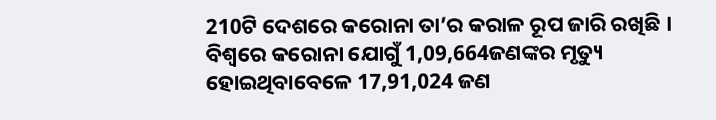210ଟି ଦେଶରେ କରୋନା ତା’ର କରାଳ ରୂପ ଜାରି ରଖିଛି । ବିଶ୍ବରେ କରୋନା ଯୋଗୁଁ 1,09,664ଜଣଙ୍କର ମୃତ୍ୟୁ ହୋଇଥିବାବେଳେ 17,91,024 ଜଣ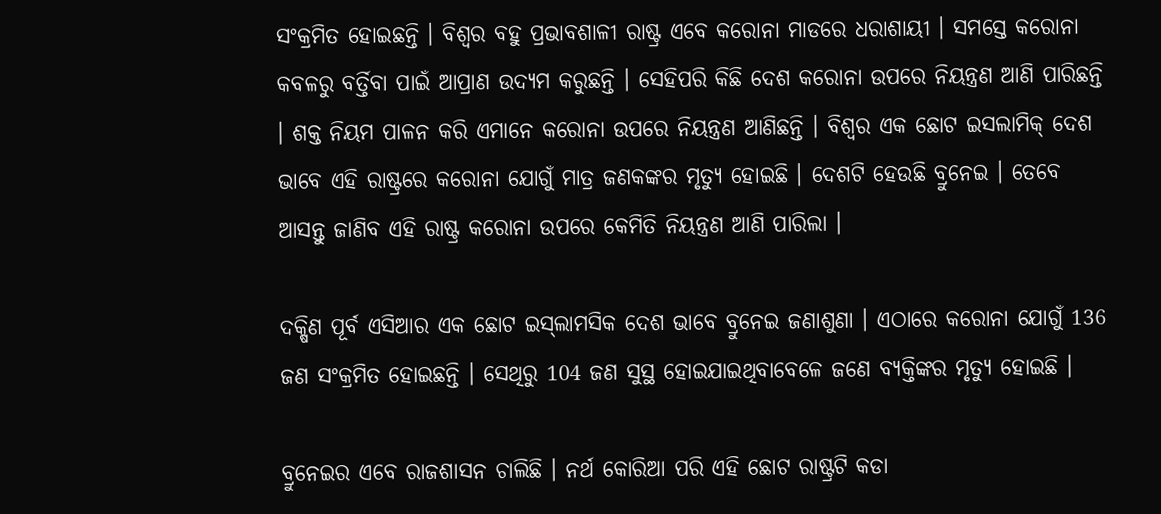ସଂକ୍ରମିତ ହୋଇଛନ୍ତି । ବିଶ୍ବର ବହୁ ପ୍ରଭାବଶାଳୀ ରାଷ୍ଟ୍ର ଏବେ କରୋନା ମାଡରେ ଧରାଶାୟୀ । ସମସ୍ତେ କରୋନା କବଳରୁ ବର୍ତ୍ତିବା ପାଇଁ ଆପ୍ରାଣ ଉଦ୍ୟମ କରୁଛନ୍ତି । ସେହିପରି କିଛି ଦେଶ କରୋନା ଉପରେ ନିୟନ୍ତ୍ରଣ ଆଣି ପାରିଛନ୍ତି । ଶକ୍ତ ନିୟମ ପାଳନ କରି ଏମାନେ କରୋନା ଉପରେ ନିୟନ୍ତ୍ରଣ ଆଣିଛନ୍ତି । ବିଶ୍ବର ଏକ ଛୋଟ ଇସଲାମିକ୍‌ ଦେଶ ଭାବେ ଏହି ରାଷ୍ଟ୍ରରେ କରୋନା ଯୋଗୁଁ ମାତ୍ର ଜଣକଙ୍କର ମୃତ୍ୟୁ ହୋଇଛି । ଦେଶଟି ହେଉଛି ବ୍ରୁନେଇ । ତେବେ ଆସନ୍ତୁ ଜାଣିବ ଏହି ରାଷ୍ଟ୍ର କରୋନା ଉପରେ କେମିତି ନିୟନ୍ତ୍ରଣ ଆଣି ପାରିଲା ।

ଦକ୍ଷିଣ ପୂର୍ବ ଏସିଆର ଏକ ଛୋଟ ଇସ୍‌ଲାମସିକ ଦେଶ ଭାବେ ବ୍ରୁନେଇ ଜଣାଶୁଣା । ଏଠାରେ କରୋନା ଯୋଗୁଁ 136 ଜଣ ସଂକ୍ରମିତ ହୋଇଛନ୍ତି । ସେଥିରୁ 104 ଜଣ ସୁସ୍ଥ ହୋଇଯାଇଥିବାବେଳେ ଜଣେ ବ୍ୟକ୍ତିଙ୍କର ମୃତ୍ୟୁ ହୋଇଛି ।

ବ୍ରୁନେଇର ଏବେ ରାଜଶାସନ ଚାଲିଛି । ନର୍ଥ କୋରିଆ ପରି ଏହି ଛୋଟ ରାଷ୍ଟ୍ରଟି କଡା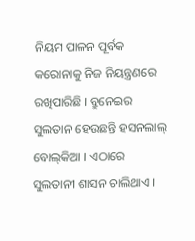ନିୟମ ପାଳନ ପୂର୍ବକ କରୋନାକୁ ନିଜ ନିୟନ୍ତ୍ରଣରେ ରଖିପାରିଛି । ବ୍ରୁନେଇର ସୁଲତାନ ହେଉଛନ୍ତି ହସନଲାଲ୍‌ ବୋଲ୍‌କିଆ । ଏଠାରେ ସୁଲତାନୀ ଶାସନ ଚାଲିଥାଏ ।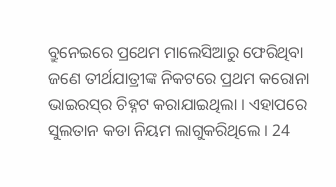ବ୍ରୁନେଇରେ ପ୍ରଥେମ ମାଲେସିଆରୁ ଫେରିଥିବା ଜଣେ ତୀର୍ଥଯାତ୍ରୀଙ୍କ ନିକଟରେ ପ୍ରଥମ କରୋନା ଭାଇରସ୍‌ର ଚିହ୍ନଟ କରାଯାଇଥିଲା । ଏହାପରେ ସୁଲତାନ କଡା ନିୟମ ଲାଗୁକରିଥିଲେ । 24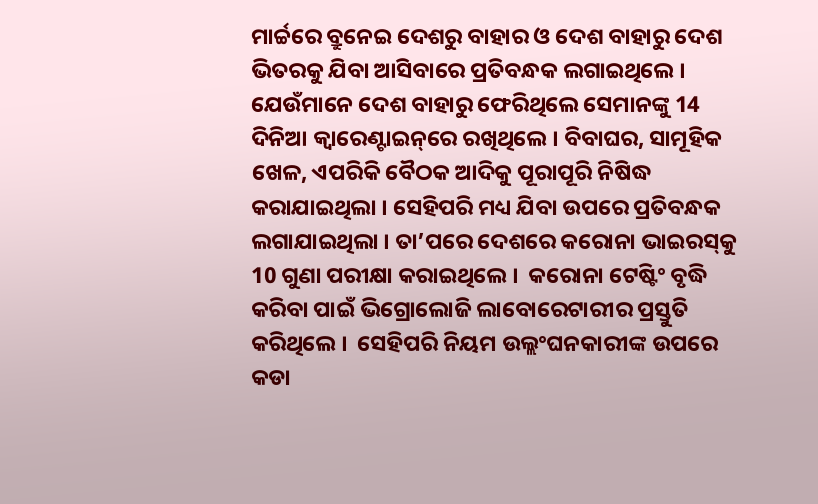ମାର୍ଚ୍ଚରେ ବ୍ରୁନେଇ ଦେଶରୁ ବାହାର ଓ ଦେଶ ବାହାରୁ ଦେଶ ଭିତରକୁ ଯିବା ଆସିବାରେ ପ୍ରତିବନ୍ଧକ ଲଗାଇଥିଲେ । ଯେଉଁମାନେ ଦେଶ ବାହାରୁ ଫେରିଥିଲେ ସେମାନଙ୍କୁ 14 ଦିନିଆ କ୍ବାରେଣ୍ଟାଇନ୍‌ରେ ରଖିଥିଲେ । ବିବାଘର, ସାମୂହିକ ଖେଳ, ଏପରିକି ବୈଠକ ଆଦିକୁ ପୂରାପୂରି ନିଷିଦ୍ଧ କରାଯାଇଥିଲା । ସେହିପରି ମଧ୍ୟ ଯିବା ଉପରେ ପ୍ରତିବନ୍ଧକ ଲଗାଯାଇଥିଲା । ତା’ପରେ ଦେଶରେ କରୋନା ଭାଇରସ୍‌କୁ 10 ଗୁଣା ପରୀକ୍ଷା କରାଇଥିଲେ ।  କରୋନା ଟେଷ୍ଟିଂ ବୃଦ୍ଧି କରିବା ପାଇଁ ଭିଗ୍ରୋଲୋଜି ଲାବୋରେଟାରୀର ପ୍ରସ୍ତୁତି କରିଥିଲେ ।  ସେହିପରି ନିୟମ ଉଲ୍ଲଂଘନକାରୀଙ୍କ ଉପରେ କଡା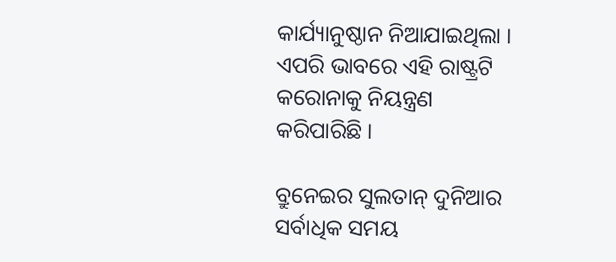କାର୍ଯ୍ୟାନୁଷ୍ଠାନ ନିଆଯାଇଥିଲା । ଏପରି ଭାବରେ ଏହି ରାଷ୍ଟ୍ରଟି କରୋନାକୁ ନିୟନ୍ତ୍ରଣ କରିପାରିଛି ।

ବ୍ରୁନେଇର ସୁଲତାନ୍‌ ଦୁନିଆର ସର୍ବାଧିକ ସମୟ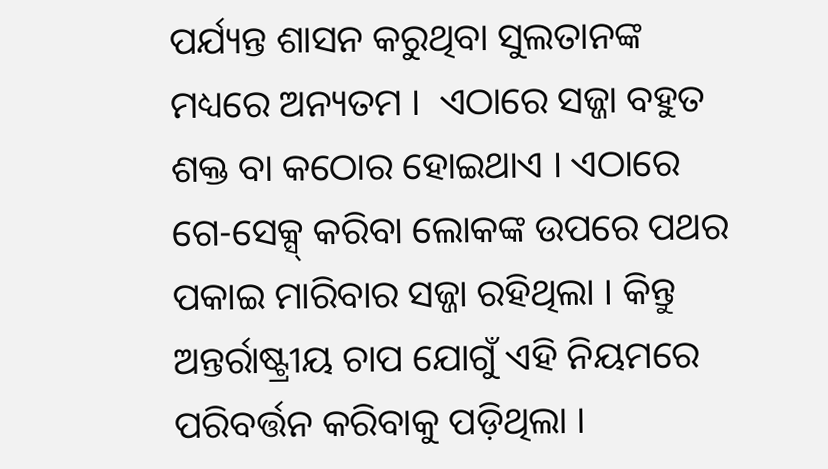ପର୍ଯ୍ୟନ୍ତ ଶାସନ କରୁଥିବା ସୁଲତାନଙ୍କ ମଧ୍ୟରେ ଅନ୍ୟତମ ।  ଏଠାରେ ସଜ୍ଜା ବହୁତ ଶକ୍ତ ବା କଠୋର ହୋଇଥାଏ । ଏଠାରେ ଗେ-ସେକ୍ସ୍‌ କରିବା ଲୋକଙ୍କ ଉପରେ ପଥର ପକାଇ ମାରିବାର ସଜ୍ଜା ରହିଥିଲା । କିନ୍ତୁ ଅନ୍ତର୍ରାଷ୍ଟ୍ରୀୟ ଚାପ ଯୋଗୁଁ ଏହି ନିୟମରେ ପରିବର୍ତ୍ତନ କରିବାକୁ ପଡ଼ିଥିଲା ।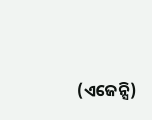(ଏଜେନ୍ସି)